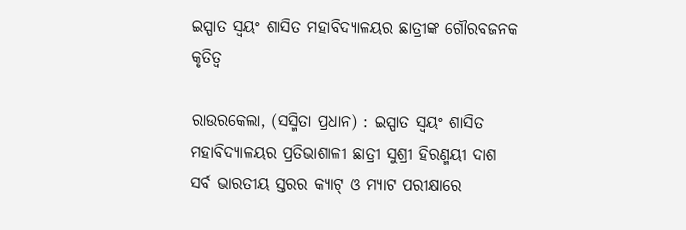ଇସ୍ପାତ ସ୍ୱୟଂ ଶାସିତ ମହାବିଦ୍ୟାଳୟର ଛାତ୍ରୀଙ୍କ ଗୌରବଜନକ କୃତିତ୍ୱ

ରାଉରକେଲା, (ସସ୍ମିତା ପ୍ରଧାନ) : ଇସ୍ପାତ ସ୍ୱୟଂ ଶାସିତ ମହାବିଦ୍ୟାଳୟର ପ୍ରତିଭାଶାଳୀ ଛାତ୍ରୀ ସୁଶ୍ରୀ ହିରଣ୍ମୟୀ ଦାଶ ସର୍ବ ଭାରତୀୟ ସ୍ତରର କ୍ୟାଟ୍ ଓ ମ୍ୟାଟ ପରୀକ୍ଷାରେ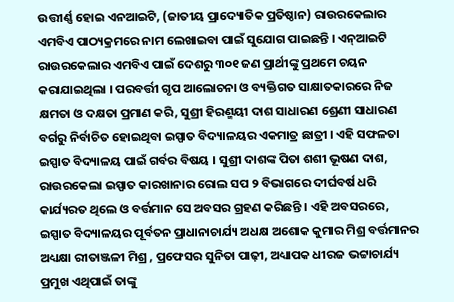ଉତ୍ତୀର୍ଣ୍ଣ ହୋଇ ଏନଆଇଟି, (ଜାତୀୟ ପ୍ରାଦ୍ୟୋତିକ ପ୍ରତିଷ୍ଠାନ) ରାଉରକେଲାର ଏମବିଏ ପାଠ୍ୟକ୍ରମରେ ନାମ ଲେଖାଇବା ପାଇଁ ସୁଯୋଗ ପାଇଛନ୍ତି । ଏନ୍ଆଇଟି ରାଉରକେଲାର ଏମବିଏ ପାଇଁ ଦେଶରୁ ୩୦୧ ଜଣ ପ୍ରାର୍ଥୀଙ୍କୁ ପ୍ରଥମେ ଚୟନ କରାଯାଇଥିଲା । ପରବର୍ତ୍ତୀ ଗୃପ ଆଲୋଚନା ଓ ବ୍ୟକ୍ତିଗତ ସାକ୍ଷାତକାରରେ ନିଜ କ୍ଷମତା ଓ ଦକ୍ଷତା ପ୍ରମାଣ କରି, ସୁଶ୍ରୀ ହିରଣ୍ମୟୀ ଦାଶ ସାଧାରଣ ଶ୍ରେଣୀ ସାଧାରଣ ବର୍ଗରୁ ନିର୍ବାଚିତ ହୋଇଥିବା ଇସ୍ପାତ ବିଦ୍ୟାଳୟର ଏକମାତ୍ର ଛାତ୍ରୀ । ଏହି ସଫଳତା ଇସ୍ପାତ ବିଦ୍ୟାଳୟ ପାଇଁ ଗର୍ବର ବିଷୟ । ସୁଶ୍ରୀ ଦାଶଙ୍କ ପିତା ଶଶୀ ଭୂଷଣ ଦାଶ, ରାଉରକେଲା ଇସ୍ପାତ କାରଖାନାର ରୋଲ ସପ ୨ ବିଭାଗରେ ଦୀର୍ଘବର୍ଷ ଧରି କାର୍ଯ୍ୟରତ ଥିଲେ ଓ ବର୍ତ୍ତମାନ ସେ ଅବସର ଗ୍ରହଣ କରିଛନ୍ତି । ଏହି ଅବସରରେ, ଇସ୍ପାତ ବିଦ୍ୟାଳୟର ପୂର୍ବତନ ପ୍ରାଧାନାଚାର୍ଯ୍ୟ ଅଧକ୍ଷ ଅଶୋକ କୁମାର ମିଶ୍ର ବର୍ତ୍ତମାନର ଅଧ୍ୟକ୍ଷା ରୀତାଞ୍ଜଳୀ ମିଶ୍ର , ପ୍ରଫେସର ସୁନିତା ପାଢ଼ୀ, ଅଧ୍ୟାପକ ଧୀରଜ ଭଟ୍ଟାଚାର୍ଯ୍ୟ ପ୍ରମୁଖ ଏଥିପାଇଁ ତାଙ୍କୁ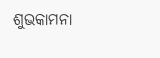ଶୁଭକାମନା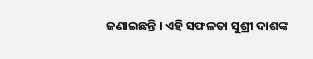ଜଣାଇଛନ୍ତି । ଏହି ସଫଳତା ସୁଶ୍ରୀ ଦାଶଙ୍କ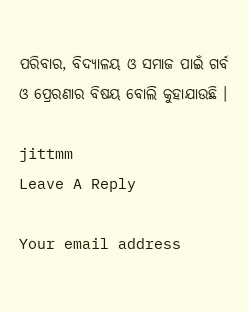ପରିବାର, ବିଦ୍ୟାଳୟ ଓ ସମାଜ ପାଇଁ ଗର୍ବ ଓ ପ୍ରେରଣାର ବିଷୟ ବୋଲି କୁହାଯାଉଛି ।

jittmm
Leave A Reply

Your email address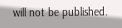will not be published.